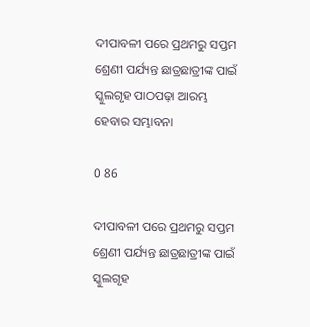ଦୀପାବଳୀ ପରେ ପ୍ରଥମରୁ ସପ୍ତମ ଶ୍ରେଣୀ ପର୍ଯ୍ୟନ୍ତ ଛାତ୍ରଛାତ୍ରୀଙ୍କ ପାଇଁ ସ୍କୁଲଗୃହ ପାଠପଢ଼ା ଆରମ୍ଭ ହେବାର ସମ୍ଭାବନା

0 86

ଦୀପାବଳୀ ପରେ ପ୍ରଥମରୁ ସପ୍ତମ ଶ୍ରେଣୀ ପର୍ଯ୍ୟନ୍ତ ଛାତ୍ରଛାତ୍ରୀଙ୍କ ପାଇଁ ସ୍କୁଲଗୃହ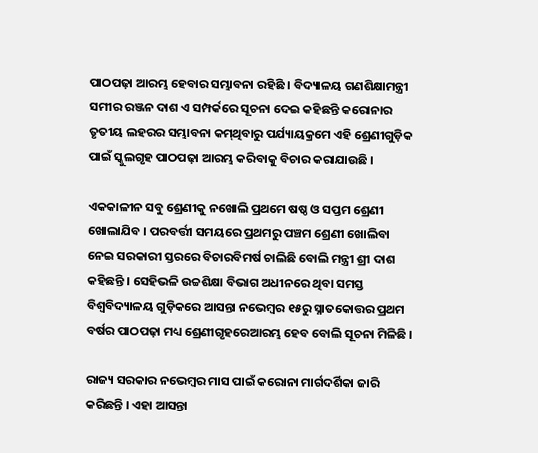ପାଠପଢ଼ା ଆରମ୍ଭ ହେବାର ସମ୍ଭାବନା ରହିଛି । ବିଦ୍ୟାଳୟ ଗଣଶିକ୍ଷାମନ୍ତ୍ରୀ ସମୀର ରଞ୍ଜନ ଦାଶ ଏ ସମ୍ପର୍କରେ ସୂଚନା ଦେଇ କହିଛନ୍ତି କରୋନାର ତୃତୀୟ ଲହରର ସମ୍ଭାବନା କମ୍‍ଥିବାରୁ ପର୍ଯ୍ୟାୟକ୍ରମେ ଏହି ଶ୍ରେଣୀଗୁଡ଼ିକ ପାଇଁ ସ୍କୁଲଗୃହ ପାଠପଢ଼ା ଆରମ୍ଭ କରିବାକୁ ବିଚାର କରାଯାଉଛି ।

ଏକକାଳୀନ ସବୁ ଶ୍ରେଣୀକୁ ନଖୋଲି ପ୍ରଥମେ ଷଷ୍ଠ ଓ ସପ୍ତମ ଶ୍ରେଣୀ ଖୋଲାଯିବ । ପରବର୍ତ୍ତୀ ସମୟରେ ପ୍ରଥମରୁ ପଞ୍ଚମ ଶ୍ରେଣୀ ଖୋଲିବା ନେଇ ସରକାରୀ ସ୍ତରରେ ବିଚାରବିମର୍ଷ ଚାଲିଛି ବୋଲି ମନ୍ତ୍ରୀ ଶ୍ରୀ ଦାଶ କହିଛନ୍ତି । ସେହିଭଳି ଉଚ୍ଚଶିକ୍ଷା ବିଭାଗ ଅଧୀନରେ ଥିବା ସମସ୍ତ ବିଶ୍ୱବିଦ୍ୟାଳୟ ଗୁଡ଼ିକରେ ଆସନ୍ତା ନଭେମ୍ବର ୧୫ରୁ ସ୍ନାତକୋତ୍ତର ପ୍ରଥମ ବର୍ଷର ପାଠପଢ଼ା ମଧ୍ୟ ଶ୍ରେଣୀଗୃହରେଆରମ୍ଭ ହେବ ବୋଲି ସୂଚନା ମିଳିଛି ।

ରାଜ୍ୟ ସରକାର ନଭେମ୍ବର ମାସ ପାଇଁ କରୋନା ମାର୍ଗଦର୍ଶିକା ଜାରି କରିଛନ୍ତି । ଏହା ଆସନ୍ତା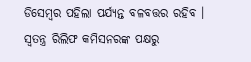ଡିସେମ୍ବର ପହିଲା ପର୍ଯ୍ୟନ୍ତ ବଳବତ୍ତର ରହିବ । ସ୍ୱତନ୍ତ୍ର ରିଲିଫ କମିସନରଙ୍କ ପକ୍ଷରୁ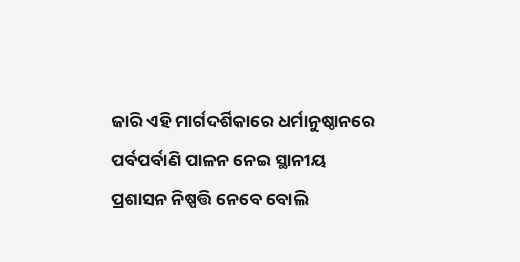ଜାରି ଏହି ମାର୍ଗଦର୍ଶିକାରେ ଧର୍ମାନୁଷ୍ଠାନରେ ପର୍ବପର୍ବାଣି ପାଳନ ନେଇ ସ୍ଥାନୀୟ ପ୍ରଶାସନ ନିଷ୍ପତ୍ତି ନେବେ ବୋଲି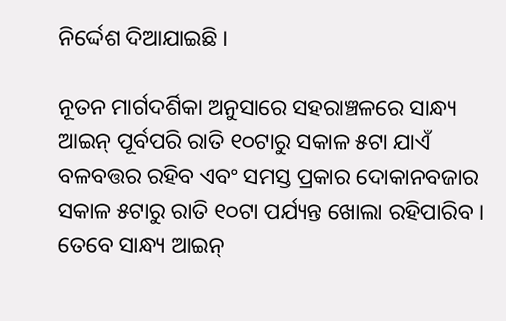ନିର୍ଦ୍ଦେଶ ଦିଆଯାଇଛି ।

ନୂତନ ମାର୍ଗଦର୍ଶିକା ଅନୁସାରେ ସହରାଞ୍ଚଳରେ ସାନ୍ଧ୍ୟ ଆଇନ୍‍ ପୂର୍ବପରି ରାତି ୧୦ଟାରୁ ସକାଳ ୫ଟା ଯାଏଁ ବଳବତ୍ତର ରହିବ ଏବଂ ସମସ୍ତ ପ୍ରକାର ଦୋକାନବଜାର ସକାଳ ୫ଟାରୁ ରାତି ୧୦ଟା ପର୍ଯ୍ୟନ୍ତ ଖୋଲା ରହିପାରିବ । ତେବେ ସାନ୍ଧ୍ୟ ଆଇନ୍‍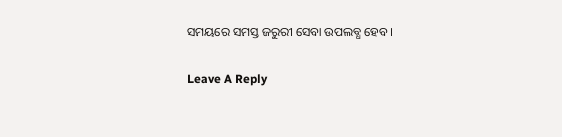ସମୟରେ ସମସ୍ତ ଜରୁରୀ ସେବା ଉପଲବ୍ଧ ହେବ ।

Leave A Reply